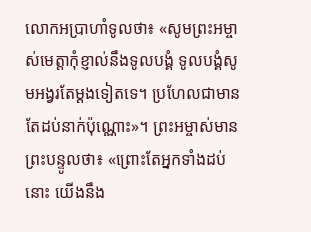លោកអប្រាហាំទូលថា៖ «សូមព្រះអម្ចាស់មេត្តាកុំខ្ញាល់នឹងទូលបង្គំ ទូលបង្គំសូមអង្វរតែម្ដងទៀតទេ។ ប្រហែលជាមានតែដប់នាក់ប៉ុណ្ណោះ»។ ព្រះអម្ចាស់មានព្រះបន្ទូលថា៖ «ព្រោះតែអ្នកទាំងដប់នោះ យើងនឹង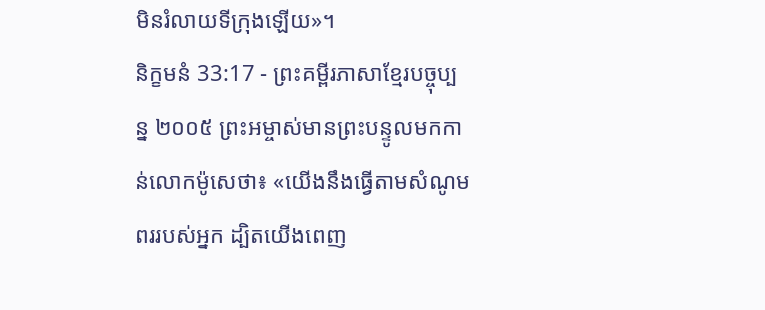មិនរំលាយទីក្រុងឡើយ»។
និក្ខមនំ 33:17 - ព្រះគម្ពីរភាសាខ្មែរបច្ចុប្បន្ន ២០០៥ ព្រះអម្ចាស់មានព្រះបន្ទូលមកកាន់លោកម៉ូសេថា៖ «យើងនឹងធ្វើតាមសំណូមពររបស់អ្នក ដ្បិតយើងពេញ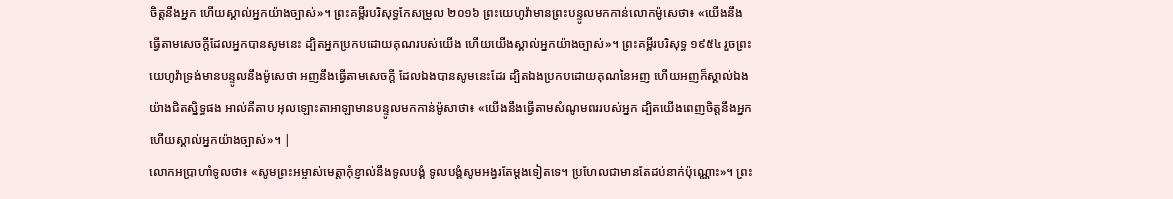ចិត្តនឹងអ្នក ហើយស្គាល់អ្នកយ៉ាងច្បាស់»។ ព្រះគម្ពីរបរិសុទ្ធកែសម្រួល ២០១៦ ព្រះយេហូវ៉ាមានព្រះបន្ទូលមកកាន់លោកម៉ូសេថា៖ «យើងនឹងធ្វើតាមសេចក្ដីដែលអ្នកបានសូមនេះ ដ្បិតអ្នកប្រកបដោយគុណរបស់យើង ហើយយើងស្គាល់អ្នកយ៉ាងច្បាស់»។ ព្រះគម្ពីរបរិសុទ្ធ ១៩៥៤ រួចព្រះយេហូវ៉ាទ្រង់មានបន្ទូលនឹងម៉ូសេថា អញនឹងធ្វើតាមសេចក្ដី ដែលឯងបានសូមនេះដែរ ដ្បិតឯងប្រកបដោយគុណនៃអញ ហើយអញក៏ស្គាល់ឯងយ៉ាងជិតស្និទ្ធផង អាល់គីតាប អុលឡោះតាអាឡាមានបន្ទូលមកកាន់ម៉ូសាថា៖ «យើងនឹងធ្វើតាមសំណូមពររបស់អ្នក ដ្បិតយើងពេញចិត្តនឹងអ្នក ហើយស្គាល់អ្នកយ៉ាងច្បាស់»។ |
លោកអប្រាហាំទូលថា៖ «សូមព្រះអម្ចាស់មេត្តាកុំខ្ញាល់នឹងទូលបង្គំ ទូលបង្គំសូមអង្វរតែម្ដងទៀតទេ។ ប្រហែលជាមានតែដប់នាក់ប៉ុណ្ណោះ»។ ព្រះ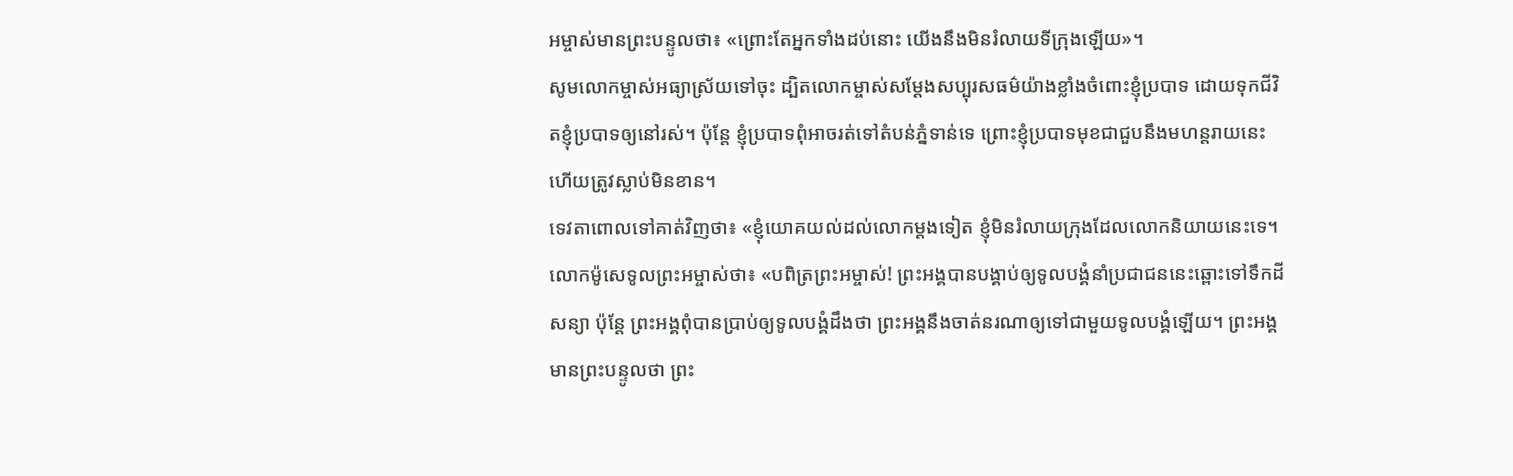អម្ចាស់មានព្រះបន្ទូលថា៖ «ព្រោះតែអ្នកទាំងដប់នោះ យើងនឹងមិនរំលាយទីក្រុងឡើយ»។
សូមលោកម្ចាស់អធ្យាស្រ័យទៅចុះ ដ្បិតលោកម្ចាស់សម្តែងសប្បុរសធម៌យ៉ាងខ្លាំងចំពោះខ្ញុំប្របាទ ដោយទុកជីវិតខ្ញុំប្របាទឲ្យនៅរស់។ ប៉ុន្តែ ខ្ញុំប្របាទពុំអាចរត់ទៅតំបន់ភ្នំទាន់ទេ ព្រោះខ្ញុំប្របាទមុខជាជួបនឹងមហន្តរាយនេះ ហើយត្រូវស្លាប់មិនខាន។
ទេវតាពោលទៅគាត់វិញថា៖ «ខ្ញុំយោគយល់ដល់លោកម្ដងទៀត ខ្ញុំមិនរំលាយក្រុងដែលលោកនិយាយនេះទេ។
លោកម៉ូសេទូលព្រះអម្ចាស់ថា៖ «បពិត្រព្រះអម្ចាស់! ព្រះអង្គបានបង្គាប់ឲ្យទូលបង្គំនាំប្រជាជននេះឆ្ពោះទៅទឹកដីសន្យា ប៉ុន្តែ ព្រះអង្គពុំបានប្រាប់ឲ្យទូលបង្គំដឹងថា ព្រះអង្គនឹងចាត់នរណាឲ្យទៅជាមួយទូលបង្គំឡើយ។ ព្រះអង្គមានព្រះបន្ទូលថា ព្រះ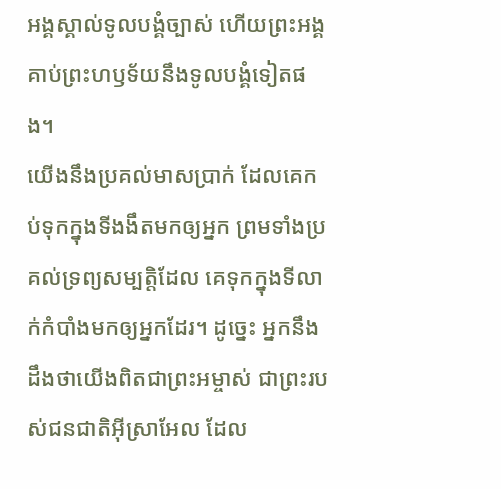អង្គស្គាល់ទូលបង្គំច្បាស់ ហើយព្រះអង្គគាប់ព្រះហឫទ័យនឹងទូលបង្គំទៀតផង។
យើងនឹងប្រគល់មាសប្រាក់ ដែលគេកប់ទុកក្នុងទីងងឹតមកឲ្យអ្នក ព្រមទាំងប្រគល់ទ្រព្យសម្បត្តិដែល គេទុកក្នុងទីលាក់កំបាំងមកឲ្យអ្នកដែរ។ ដូច្នេះ អ្នកនឹងដឹងថាយើងពិតជាព្រះអម្ចាស់ ជាព្រះរបស់ជនជាតិអ៊ីស្រាអែល ដែល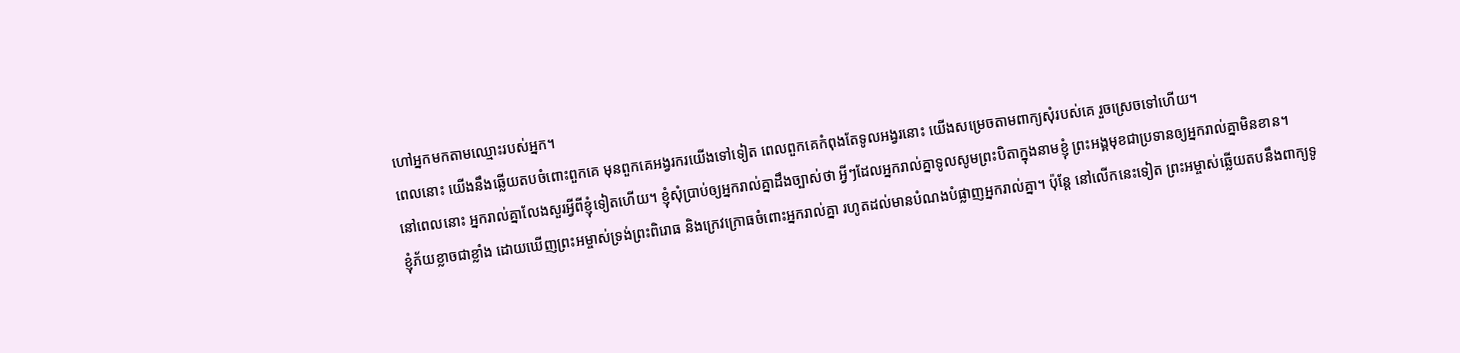ហៅអ្នកមកតាមឈ្មោះរបស់អ្នក។
ពេលនោះ យើងនឹងឆ្លើយតបចំពោះពួកគេ មុនពួកគេអង្វរករយើងទៅទៀត ពេលពួកគេកំពុងតែទូលអង្វរនោះ យើងសម្រេចតាមពាក្យសុំរបស់គេ រួចស្រេចទៅហើយ។
នៅពេលនោះ អ្នករាល់គ្នាលែងសួរអ្វីពីខ្ញុំទៀតហើយ។ ខ្ញុំសុំប្រាប់ឲ្យអ្នករាល់គ្នាដឹងច្បាស់ថា អ្វីៗដែលអ្នករាល់គ្នាទូលសូមព្រះបិតាក្នុងនាមខ្ញុំ ព្រះអង្គមុខជាប្រទានឲ្យអ្នករាល់គ្នាមិនខាន។
ខ្ញុំភ័យខ្លាចជាខ្លាំង ដោយឃើញព្រះអម្ចាស់ទ្រង់ព្រះពិរោធ និងក្រេវក្រោធចំពោះអ្នករាល់គ្នា រហូតដល់មានបំណងបំផ្លាញអ្នករាល់គ្នា។ ប៉ុន្តែ នៅលើកនេះទៀត ព្រះអម្ចាស់ឆ្លើយតបនឹងពាក្យទូ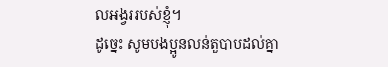លអង្វររបស់ខ្ញុំ។
ដូច្នេះ សូមបងប្អូនលន់តួបាបដល់គ្នា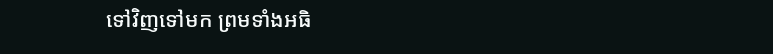ទៅវិញទៅមក ព្រមទាំងអធិ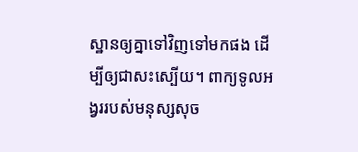ស្ឋានឲ្យគ្នាទៅវិញទៅមកផង ដើម្បីឲ្យជាសះស្បើយ។ ពាក្យទូលអង្វររបស់មនុស្សសុច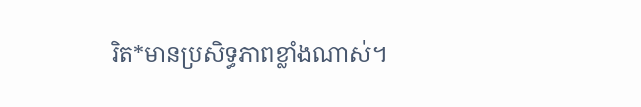រិត*មានប្រសិទ្ធភាពខ្លាំងណាស់។